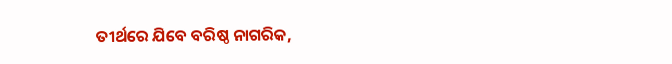ତୀର୍ଥରେ ଯିବେ ବରିଷ୍ଠ ନାଗରିକ,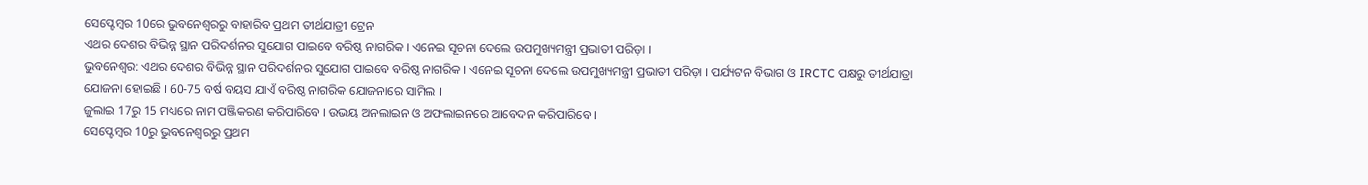ସେପ୍ଟେମ୍ବର 10ରେ ଭୁବନେଶ୍ବରରୁ ବାହାରିବ ପ୍ରଥମ ତୀର୍ଥଯାତ୍ରୀ ଟ୍ରେନ
ଏଥର ଦେଶର ବିଭିନ୍ନ ସ୍ଥାନ ପରିଦର୍ଶନର ସୁଯୋଗ ପାଇବେ ବରିଷ୍ଠ ନାଗରିକ । ଏନେଇ ସୂଚନା ଦେଲେ ଉପମୁଖ୍ୟମନ୍ତ୍ରୀ ପ୍ରଭାତୀ ପରିଡ଼ା ।
ଭୁବନେଶ୍ବର: ଏଥର ଦେଶର ବିଭିନ୍ନ ସ୍ଥାନ ପରିଦର୍ଶନର ସୁଯୋଗ ପାଇବେ ବରିଷ୍ଠ ନାଗରିକ । ଏନେଇ ସୂଚନା ଦେଲେ ଉପମୁଖ୍ୟମନ୍ତ୍ରୀ ପ୍ରଭାତୀ ପରିଡ଼ା । ପର୍ଯ୍ୟଟନ ବିଭାଗ ଓ IRCTC ପକ୍ଷରୁ ତୀର୍ଥଯାତ୍ରା ଯୋଜନା ହୋଇଛି । 60-75 ବର୍ଷ ବୟସ ଯାଏଁ ବରିଷ୍ଠ ନାଗରିକ ଯୋଜନାରେ ସାମିଲ ।
ଜୁଲାଇ 17ରୁ 15 ମଧ୍ୟରେ ନାମ ପଞ୍ଜିକରଣ କରିପାରିବେ । ଉଭୟ ଅନଲାଇନ ଓ ଅଫଲାଇନରେ ଆବେଦନ କରିପାରିବେ ।
ସେପ୍ଟେମ୍ବର 10ରୁ ଭୁବନେଶ୍ବରରୁ ପ୍ରଥମ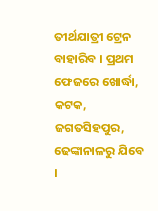ତୀର୍ଥଯାତ୍ରୀ ଟ୍ରେନ ବାହାରିବ । ପ୍ରଥମ ଫେଜରେ ଖୋର୍ଦ୍ଧା, କଟକ, ଜଗତସିହପୁର, ଢେଙ୍କାନାଳରୁ ଯିବେ ।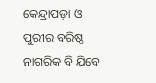କେନ୍ଦ୍ରାପଡ଼ା ଓ ପୁରୀର ବରିଷ୍ଠ ନାଗରିକ ବି ଯିବେ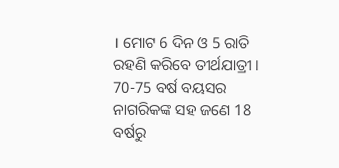। ମୋଟ 6 ଦିନ ଓ 5 ରାତି ରହଣି କରିବେ ତୀର୍ଥଯାତ୍ରୀ । 70-75 ବର୍ଷ ବୟସର ନାଗରିକଙ୍କ ସହ ଜଣେ 18 ବର୍ଷରୁ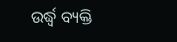ଉର୍ଦ୍ଧ୍ବ ବ୍ୟକ୍ତି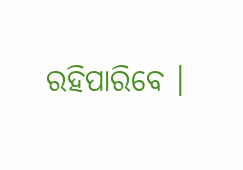ରହିପାରିବେ ।